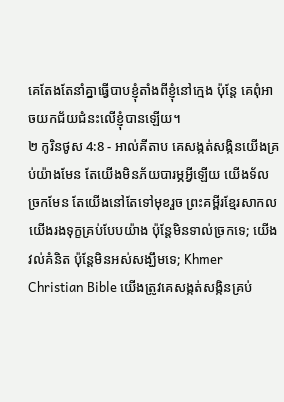គេតែងតែនាំគ្នាធ្វើបាបខ្ញុំតាំងពីខ្ញុំនៅក្មេង ប៉ុន្តែ គេពុំអាចយកជ័យជំនះលើខ្ញុំបានឡើយ។
២ កូរិនថូស 4:8 - អាល់គីតាប គេសង្កត់សង្កិនយើងគ្រប់យ៉ាងមែន តែយើងមិនភ័យបារម្ភអ្វីឡើយ យើងទ័លច្រកមែន តែយើងនៅតែទៅមុខរួច ព្រះគម្ពីរខ្មែរសាកល យើងរងទុក្ខគ្រប់បែបយ៉ាង ប៉ុន្តែមិនទាល់ច្រកទេ; យើងវល់គំនិត ប៉ុន្តែមិនអស់សង្ឃឹមទេ; Khmer Christian Bible យើងត្រូវគេសង្កត់សង្កិនគ្រប់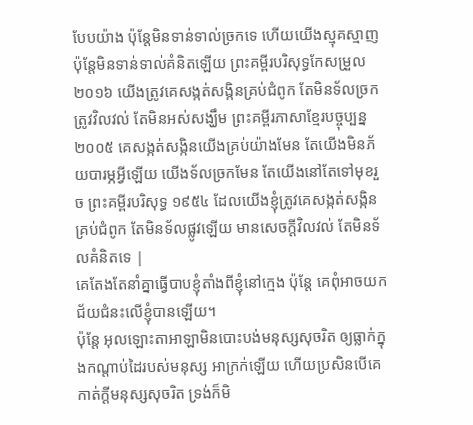បែបយ៉ាង ប៉ុន្ដែមិនទាន់ទាល់ច្រកទេ ហើយយើងស្មុគស្មាញ ប៉ុន្ដែមិនទាន់ទាល់គំនិតឡើយ ព្រះគម្ពីរបរិសុទ្ធកែសម្រួល ២០១៦ យើងត្រូវគេសង្កត់សង្កិនគ្រប់ជំពូក តែមិនទ័លច្រក ត្រូវវិលវល់ តែមិនអស់សង្ឃឹម ព្រះគម្ពីរភាសាខ្មែរបច្ចុប្បន្ន ២០០៥ គេសង្កត់សង្កិនយើងគ្រប់យ៉ាងមែន តែយើងមិនភ័យបារម្ភអ្វីឡើយ យើងទ័លច្រកមែន តែយើងនៅតែទៅមុខរួច ព្រះគម្ពីរបរិសុទ្ធ ១៩៥៤ ដែលយើងខ្ញុំត្រូវគេសង្កត់សង្កិនគ្រប់ជំពូក តែមិនទ័លផ្លូវឡើយ មានសេចក្ដីវិលវល់ តែមិនទ័លគំនិតទេ |
គេតែងតែនាំគ្នាធ្វើបាបខ្ញុំតាំងពីខ្ញុំនៅក្មេង ប៉ុន្តែ គេពុំអាចយកជ័យជំនះលើខ្ញុំបានឡើយ។
ប៉ុន្តែ អុលឡោះតាអាឡាមិនបោះបង់មនុស្សសុចរិត ឲ្យធ្លាក់ក្នុងកណ្ដាប់ដៃរបស់មនុស្ស អាក្រក់ឡើយ ហើយប្រសិនបើគេកាត់ក្ដីមនុស្សសុចរិត ទ្រង់ក៏មិ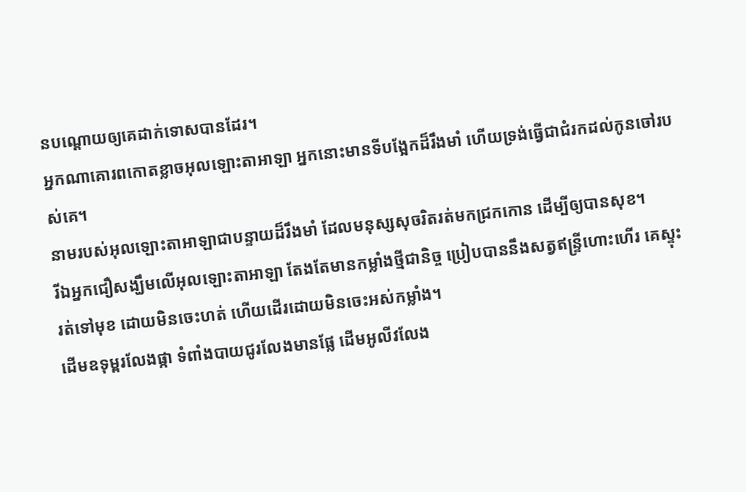នបណ្ដោយឲ្យគេដាក់ទោសបានដែរ។
អ្នកណាគោរពកោតខ្លាចអុលឡោះតាអាឡា អ្នកនោះមានទីបង្អែកដ៏រឹងមាំ ហើយទ្រង់ធ្វើជាជំរកដល់កូនចៅរបស់គេ។
នាមរបស់អុលឡោះតាអាឡាជាបន្ទាយដ៏រឹងមាំ ដែលមនុស្សសុចរិតរត់មកជ្រកកោន ដើម្បីឲ្យបានសុខ។
រីឯអ្នកជឿសង្ឃឹមលើអុលឡោះតាអាឡា តែងតែមានកម្លាំងថ្មីជានិច្ច ប្រៀបបាននឹងសត្វឥន្ទ្រីហោះហើរ គេស្ទុះរត់ទៅមុខ ដោយមិនចេះហត់ ហើយដើរដោយមិនចេះអស់កម្លាំង។
ដើមឧទុម្ពរលែងផ្កា ទំពាំងបាយជូរលែងមានផ្លែ ដើមអូលីវលែង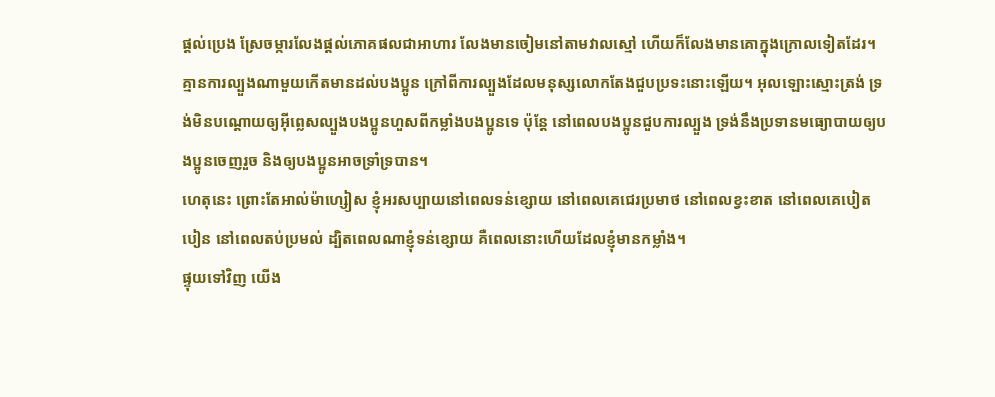ផ្តល់ប្រេង ស្រែចម្ការលែងផ្តល់ភោគផលជាអាហារ លែងមានចៀមនៅតាមវាលស្មៅ ហើយក៏លែងមានគោក្នុងក្រោលទៀតដែរ។
គ្មានការល្បួងណាមួយកើតមានដល់បងប្អូន ក្រៅពីការល្បួងដែលមនុស្សលោកតែងជួបប្រទះនោះឡើយ។ អុលឡោះស្មោះត្រង់ ទ្រង់មិនបណ្ដោយឲ្យអ៊ីព្លេសល្បួងបងប្អូនហួសពីកម្លាំងបងប្អូនទេ ប៉ុន្ដែ នៅពេលបងប្អូនជួបការល្បួង ទ្រង់នឹងប្រទានមធ្យោបាយឲ្យបងប្អូនចេញរួច និងឲ្យបងប្អូនអាចទ្រាំទ្របាន។
ហេតុនេះ ព្រោះតែអាល់ម៉ាហ្សៀស ខ្ញុំអរសប្បាយនៅពេលទន់ខ្សោយ នៅពេលគេជេរប្រមាថ នៅពេលខ្វះខាត នៅពេលគេបៀតបៀន នៅពេលតប់ប្រមល់ ដ្បិតពេលណាខ្ញុំទន់ខ្សោយ គឺពេលនោះហើយដែលខ្ញុំមានកម្លាំង។
ផ្ទុយទៅវិញ យើង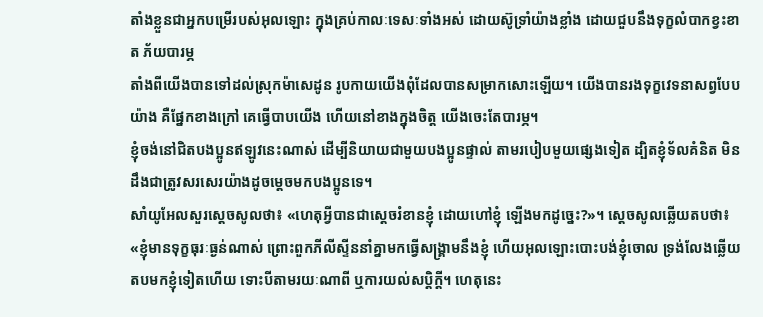តាំងខ្លួនជាអ្នកបម្រើរបស់អុលឡោះ ក្នុងគ្រប់កាលៈទេសៈទាំងអស់ ដោយស៊ូទ្រាំយ៉ាងខ្លាំង ដោយជួបនឹងទុក្ខលំបាកខ្វះខាត ភ័យបារម្ភ
តាំងពីយើងបានទៅដល់ស្រុកម៉ាសេដូន រូបកាយយើងពុំដែលបានសម្រាកសោះឡើយ។ យើងបានរងទុក្ខវេទនាសព្វបែបយ៉ាង គឺផ្នែកខាងក្រៅ គេធ្វើបាបយើង ហើយនៅខាងក្នុងចិត្ដ យើងចេះតែបារម្ភ។
ខ្ញុំចង់នៅជិតបងប្អូនឥឡូវនេះណាស់ ដើម្បីនិយាយជាមួយបងប្អូនផ្ទាល់ តាមរបៀបមួយផ្សេងទៀត ដ្បិតខ្ញុំទ័លគំនិត មិនដឹងជាត្រូវសរសេរយ៉ាងដូចម្ដេចមកបងប្អូនទេ។
សាំយូអែលសួរស្តេចសូលថា៖ «ហេតុអ្វីបានជាស្តេចរំខានខ្ញុំ ដោយហៅខ្ញុំ ឡើងមកដូច្នេះ?»។ ស្តេចសូលឆ្លើយតបថា៖ «ខ្ញុំមានទុក្ខធុរៈធ្ងន់ណាស់ ព្រោះពួកភីលីស្ទីននាំគ្នាមកធ្វើសង្គ្រាមនឹងខ្ញុំ ហើយអុលឡោះបោះបង់ខ្ញុំចោល ទ្រង់លែងឆ្លើយតបមកខ្ញុំទៀតហើយ ទោះបីតាមរយៈណាពី ឬការយល់សប្តិក្តី។ ហេតុនេះ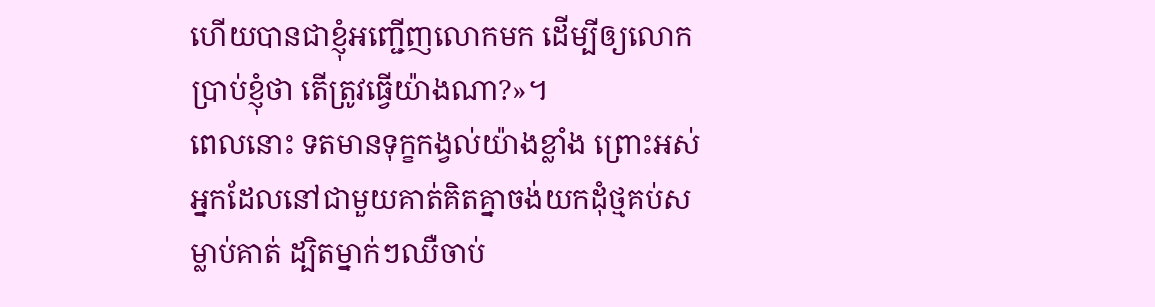ហើយបានជាខ្ញុំអញ្ជើញលោកមក ដើម្បីឲ្យលោកប្រាប់ខ្ញុំថា តើត្រូវធ្វើយ៉ាងណា?»។
ពេលនោះ ទតមានទុក្ខកង្វល់យ៉ាងខ្លាំង ព្រោះអស់អ្នកដែលនៅជាមួយគាត់គិតគ្នាចង់យកដុំថ្មគប់សម្លាប់គាត់ ដ្បិតម្នាក់ៗឈឺចាប់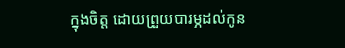ក្នុងចិត្ត ដោយព្រួយបារម្ភដល់កូន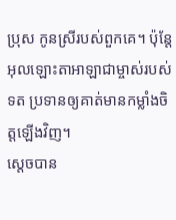ប្រុស កូនស្រីរបស់ពួកគេ។ ប៉ុន្តែ អុលឡោះតាអាឡាជាម្ចាស់របស់ទត ប្រទានឲ្យគាត់មានកម្លាំងចិត្តឡើងវិញ។
ស្តេចបាន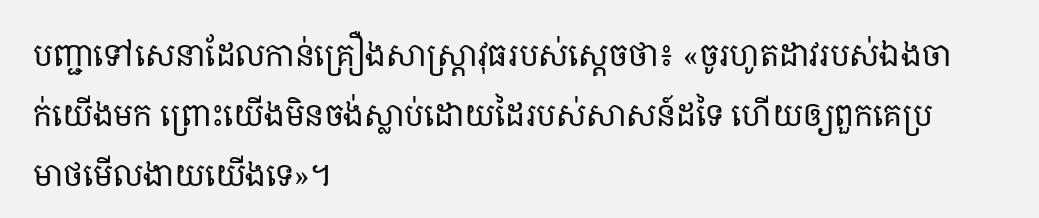បញ្ជាទៅសេនាដែលកាន់គ្រឿងសាស្ត្រាវុធរបស់ស្តេចថា៖ «ចូរហូតដាវរបស់ឯងចាក់យើងមក ព្រោះយើងមិនចង់ស្លាប់ដោយដៃរបស់សាសន៍ដទៃ ហើយឲ្យពួកគេប្រមាថមើលងាយយើងទេ»។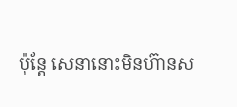ប៉ុន្តែ សេនានោះមិនហ៊ានស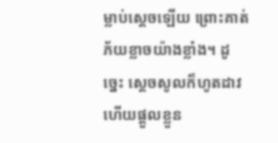ម្លាប់ស្តេចឡើយ ព្រោះគាត់ភ័យខ្លាចយ៉ាងខ្លាំង។ ដូច្នេះ ស្តេចសូលក៏ហូតដាវ ហើយផ្តួលខ្លួន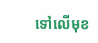ទៅលើមុខ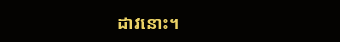ដាវនោះ។